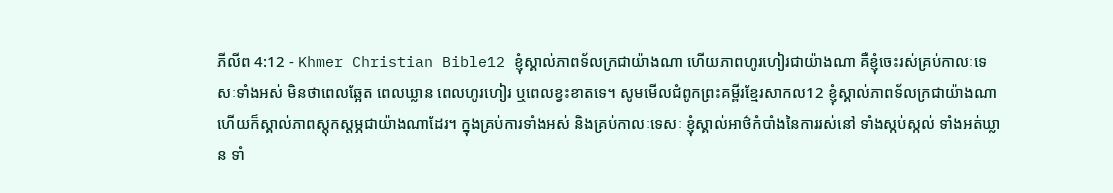ភីលីព 4:12 - Khmer Christian Bible12 ខ្ញុំស្គាល់ភាពទ័លក្រជាយ៉ាងណា ហើយភាពហូរហៀរជាយ៉ាងណា គឺខ្ញុំចេះរស់គ្រប់កាលៈទេសៈទាំងអស់ មិនថាពេលឆ្អែត ពេលឃ្លាន ពេលហូរហៀរ ឬពេលខ្វះខាតទេ។ សូមមើលជំពូកព្រះគម្ពីរខ្មែរសាកល12 ខ្ញុំស្គាល់ភាពទ័លក្រជាយ៉ាងណា ហើយក៏ស្គាល់ភាពស្ដុកស្ដម្ភជាយ៉ាងណាដែរ។ ក្នុងគ្រប់ការទាំងអស់ និងគ្រប់កាលៈទេសៈ ខ្ញុំស្គាល់អាថ៌កំបាំងនៃការរស់នៅ ទាំងស្កប់ស្កល់ ទាំងអត់ឃ្លាន ទាំ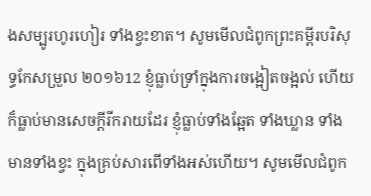ងសម្បូរហូរហៀរ ទាំងខ្វះខាត។ សូមមើលជំពូកព្រះគម្ពីរបរិសុទ្ធកែសម្រួល ២០១៦12 ខ្ញុំធ្លាប់ទ្រាំក្នុងការចង្អៀតចង្អល់ ហើយក៏ធ្លាប់មានសេចក្ដីរីករាយដែរ ខ្ញុំធ្លាប់ទាំងឆ្អែត ទាំងឃ្លាន ទាំងមានទាំងខ្វះ ក្នុងគ្រប់សារពើទាំងអស់ហើយ។ សូមមើលជំពូក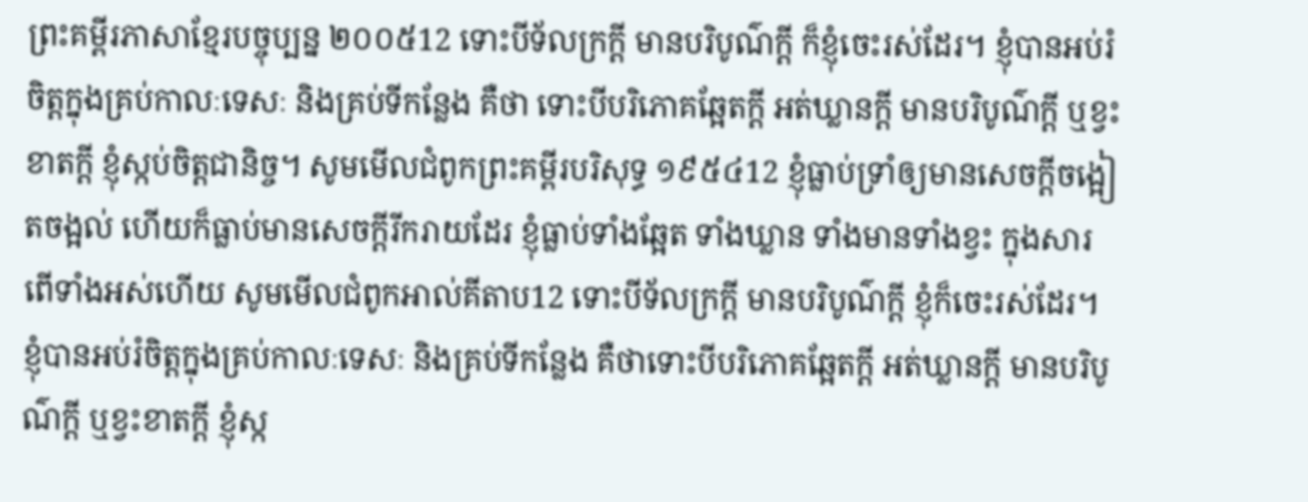ព្រះគម្ពីរភាសាខ្មែរបច្ចុប្បន្ន ២០០៥12 ទោះបីទ័លក្រក្ដី មានបរិបូណ៌ក្ដី ក៏ខ្ញុំចេះរស់ដែរ។ ខ្ញុំបានអប់រំចិត្តក្នុងគ្រប់កាលៈទេសៈ និងគ្រប់ទីកន្លែង គឺថា ទោះបីបរិភោគឆ្អែតក្ដី អត់ឃ្លានក្ដី មានបរិបូណ៌ក្ដី ឬខ្វះខាតក្ដី ខ្ញុំស្កប់ចិត្តជានិច្ច។ សូមមើលជំពូកព្រះគម្ពីរបរិសុទ្ធ ១៩៥៤12 ខ្ញុំធ្លាប់ទ្រាំឲ្យមានសេចក្ដីចង្អៀតចង្អល់ ហើយក៏ធ្លាប់មានសេចក្ដីរីករាយដែរ ខ្ញុំធ្លាប់ទាំងឆ្អែត ទាំងឃ្លាន ទាំងមានទាំងខ្វះ ក្នុងសារពើទាំងអស់ហើយ សូមមើលជំពូកអាល់គីតាប12 ទោះបីទ័លក្រក្ដី មានបរិបូណ៌ក្ដី ខ្ញុំក៏ចេះរស់ដែរ។ ខ្ញុំបានអប់រំចិត្ដក្នុងគ្រប់កាលៈទេសៈ និងគ្រប់ទីកន្លែង គឺថាទោះបីបរិភោគឆ្អែតក្ដី អត់ឃ្លានក្ដី មានបរិបូណ៌ក្ដី ឬខ្វះខាតក្ដី ខ្ញុំស្ក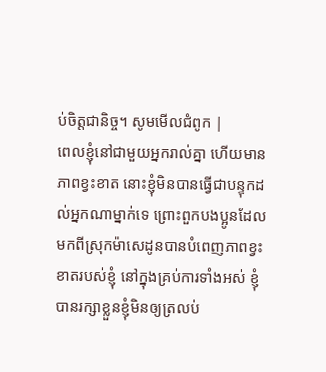ប់ចិត្ដជានិច្ច។ សូមមើលជំពូក |
ពេលខ្ញុំនៅជាមួយអ្នករាល់គ្នា ហើយមានភាពខ្វះខាត នោះខ្ញុំមិនបានធ្វើជាបន្ទុកដល់អ្នកណាម្នាក់ទេ ព្រោះពួកបងប្អូនដែលមកពីស្រុកម៉ាសេដូនបានបំពេញភាពខ្វះខាតរបស់ខ្ញុំ នៅក្នុងគ្រប់ការទាំងអស់ ខ្ញុំបានរក្សាខ្លួនខ្ញុំមិនឲ្យត្រលប់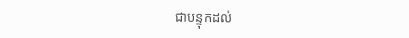ជាបន្ទុកដល់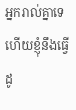អ្នករាល់គ្នាទេ ហើយខ្ញុំនឹងធ្វើដូ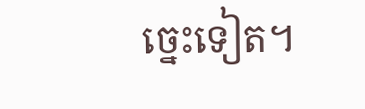ច្នេះទៀត។